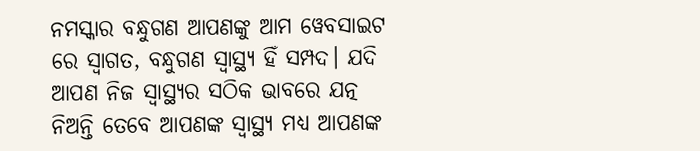ନମସ୍କାର ବନ୍ଧୁଗଣ ଆପଣଙ୍କୁ ଆମ ୱେବସାଇଟ ରେ ସ୍ୱାଗତ, ବନ୍ଧୁଗଣ ସ୍ୱାସ୍ଥ୍ୟ ହିଁ ସମ୍ପଦ। ଯଦି ଆପଣ ନିଜ ସ୍ୱାସ୍ଥ୍ୟର ସଠିକ ଭାବରେ ଯତ୍ନ ନିଅନ୍ତି ତେବେ ଆପଣଙ୍କ ସ୍ୱାସ୍ଥ୍ୟ ମଧ୍ୟ ଆପଣଙ୍କ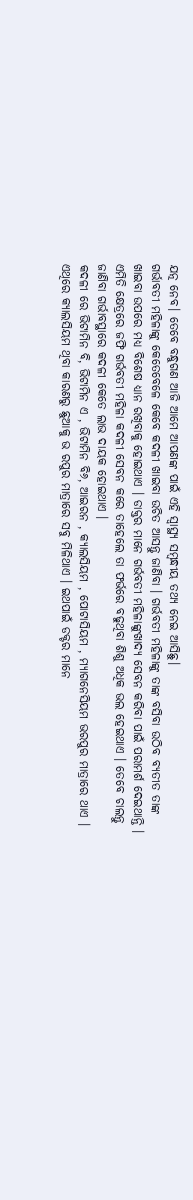ଯତ୍ନ ନେବ। ତେବେ ବନ୍ଧୁଗଣ ଆଜି ଆମେ ଆପଣଙ୍କ ପାଇଁ ଏହି ସ୍ୱାସ୍ଥ୍ୟ ସମ୍ବନ୍ଧୀୟ ତଥ୍ୟ ନେଇ ଆସିଛୁ।
ଗର୍ଭାବତୀ ମହିଳାଙ୍କୁ କେତେବେଳେ କେବେ କଦଳୀ ଖାଇବା ଉଚିତ ଆସନ୍ତୁ ଜାଣିବା । ଗର୍ଭବତୀ ମହିଳାଙ୍କୁ ତାଙ୍କ ବସିବା ଉଠିବ ବ୍ୟତୀତ ତାଙ୍କ ଖାଇବା ଉପରେ ମଧ୍ୟ ବିଶେଷ ଧ୍ୟାନ ରଖିବାକୁ ହୋଇଥାଏ । ଡାକ୍ତର ମାନେ ଗର୍ଭବତୀ ମହିଳାଙ୍କୁଖାଦ୍ୟ ସେବନ କରିବା ପାଇଁ ପରାମର୍ଶ ଦେଇଥାନ୍ତି । ଏମିତି କ୍ଷେତ୍ରରେ ଜଫି ଗର୍ଭବତୀ ମହିଳା କଦଳୀ ସେବନ କରେ ତାହେଲେ ତା ଫର୍ଭରେ ବଢୁଥିବା ଶିଶୁ ଅଧିକ ଭଲ ହେଇଥାଏ । ତେବେ ଚାଲନ୍ତୁ ଜାଣିବା ଗର୍ଭାବସ୍ଥାରେ କଦଳୀ କେତେ ଲାଭ ଦାୟକ ହୋଇଥାଏ ।
କଦଳୀ ରେ ଭିଟାମିନ ବି, ଭିଟାମିନ ଏ , ଭିଟାମିନ ବି୬, ଆଇରନ , କ୍ୟାଲସିୟମ , ପୋଟାସିୟମ , ମ୍ୟାଗନେସିୟମ ଭରପୁର ମାତ୍ରାରେ ଥାଏ । ଏଥିରେ କ୍ୟାଲସିୟମ ଥିବା କାରଣରୁ ଛୁଆକୁ ଭ ରପୁର ମାତ୍ରାରେ ସବୁ ମିଳିଥାଏ । ଇଥପାଇଁ ଡକ୍ଟର ମାନେ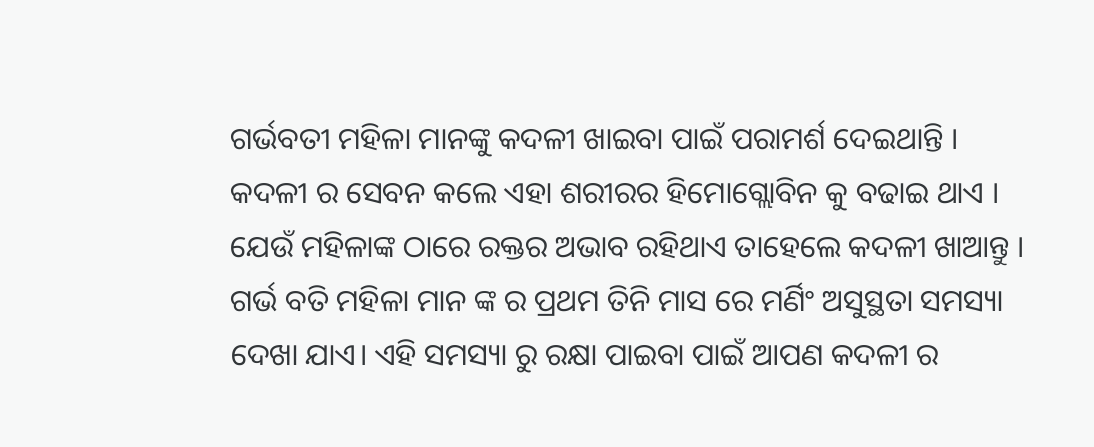ଗର୍ଭବତୀ ମହିଳା ମାନଙ୍କୁ କଦଳୀ ଖାଇବା ପାଇଁ ପରାମର୍ଶ ଦେଇଥାନ୍ତି । କଦଳୀ ର ସେବନ କଲେ ଏହା ଶରୀରର ହିମୋଗ୍ଲୋବିନ କୁ ବଢାଇ ଥାଏ । ଯେଉଁ ମହିଳାଙ୍କ ଠାରେ ରକ୍ତର ଅଭାବ ରହିଥାଏ ତାହେଲେ କଦଳୀ ଖାଆନ୍ତୁ ।
ଗର୍ଭ ବତି ମହିଳା ମାନ ଙ୍କ ର ପ୍ରଥମ ତିନି ମାସ ରେ ମର୍ଣିଂ ଅସୁସ୍ଥତା ସମସ୍ୟା ଦେଖା ଯାଏ। ଏହି ସମସ୍ୟା ରୁ ରକ୍ଷା ପାଇବା ପାଇଁ ଆପଣ କଦଳୀ ର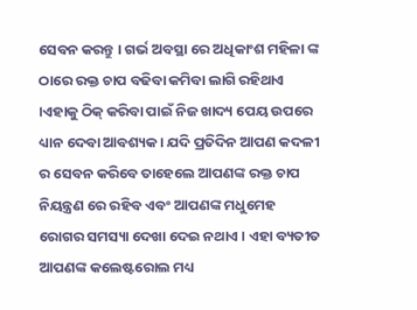ସେବନ କରନ୍ତୁ । ଗର୍ଭ ଅବସ୍ଥା ରେ ଅଧିକାଂଶ ମହିଳା ଙ୍କ ଠାରେ ରକ୍ତ ଚାପ ବଢିବା କମିବା ଲାଗି ରହିଥାଏ ।ଏହାକୁ ଠିକ୍ କରିବା ପାଇଁ ନିଜ ଖାଦ୍ୟ ପେୟ ଉପରେ ଧ୍ୟାନ ଦେବା ଆବଶ୍ୟକ । ଯଦି ପ୍ରତିଦିନ ଆପଣ କଦଳୀ ର ସେବନ କରିବେ ତାହେଲେ ଆପଣଙ୍କ ରକ୍ତ ଚାପ ନିୟନ୍ତ୍ରଣ ରେ ରହିବ ଏବଂ ଆପଣଙ୍କ ମଧୁମେହ ରୋଗର ସମସ୍ୟା ଦେଖା ଦେଇ ନଥାଏ । ଏହା ବ୍ୟତୀତ ଆପଣଙ୍କ କଲେଷ୍ଟରୋଲ ମଧ୍ୟ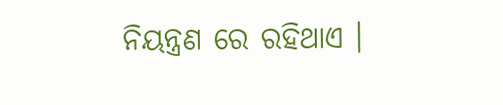ନିୟନ୍ତ୍ରଣ ରେ ରହିଥାଏ ।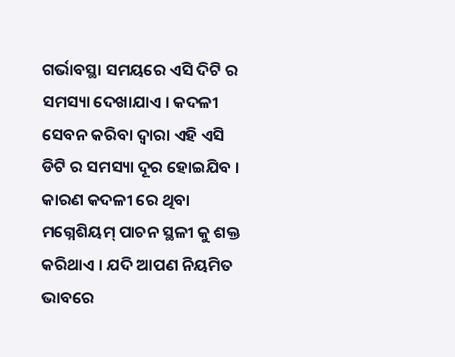ଗର୍ଭାବସ୍ଥା ସମୟରେ ଏସି ଦିଟି ର ସମସ୍ୟା ଦେଖାଯାଏ । କଦଳୀ ସେବନ କରିବା ଦ୍ଵାରା ଏହି ଏସି ଡିଟି ର ସମସ୍ୟା ଦୂର ହୋଇଯିବ । କାରଣ କଦଳୀ ରେ ଥିବା ମଗ୍ନେଶିୟମ୍ ପାଚନ ସ୍ଥଳୀ କୁ ଶକ୍ତ କରିଥାଏ । ଯଦି ଆପଣ ନିୟମିତ ଭାବରେ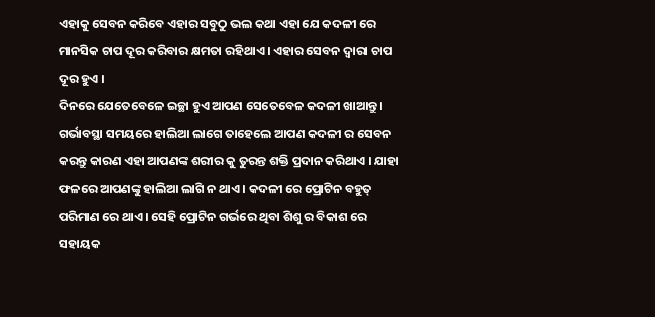ଏହାକୁ ସେବନ କରିବେ ଏହାର ସବୁଠୁ ଭଲ କଥା ଏହା ଯେ କଦଳୀ ରେ ମାନସିକ ଚାପ ଦୂର କରିବାର କ୍ଷମତା ରହିଥାଏ । ଏହାର ସେବନ ଦ୍ଵାରା ଚାପ ଦୂର ହୁଏ ।
ଦିନରେ ଯେତେବେଳେ ଇଚ୍ଛା ହୁଏ ଆପଣ ସେତେବେଳ କଦଳୀ ଖାଆନ୍ତୁ । ଗର୍ଭାବସ୍ଥା ସମୟରେ ହାଲିଆ ଲାଗେ ତାହେଲେ ଆପଣ କଦଳୀ ର ସେବନ କରନ୍ତୁ କାରଣ ଏହା ଆପଣଙ୍କ ଶରୀର କୁ ତୁରନ୍ତ ଶକ୍ତି ପ୍ରଦାନ କରିଥାଏ । ଯାହା ଫଳରେ ଆପଣଙ୍କୁ ହାଲିଆ ଲାଗି ନ ଥାଏ । କଦଳୀ ରେ ପ୍ରୋଟିନ ବହୁତ୍ ପରିମାଣ ରେ ଥାଏ । ସେହି ପ୍ରୋଟିନ ଗର୍ଭରେ ଥିବା ଶିଶୁ ର ବିକାଶ ରେ ସହାୟକ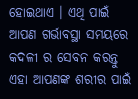ହୋଇଥାଏ । ଏଥି ପାଇଁ ଆପଣ ଗର୍ଭାବସ୍ଥା ସମୟରେ କଦଳୀ ର ସେବନ କରନ୍ତୁ ଏହା ଆପଣଙ୍କ ଶରୀର ପାଇଁ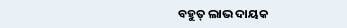ବହୁତ୍ ଲାଭ ଦାୟକ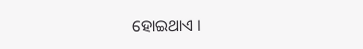ହୋଇଥାଏ ।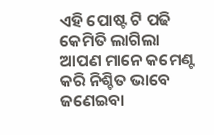ଏହି ପୋଷ୍ଟ ଟି ପଢି କେମିତି ଲାଗିଲା ଆପଣ ମାନେ କମେଣ୍ଟ କରି ନିଶ୍ଚିତ ଭାବେ ଜଣେଇବା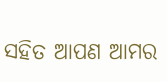ସହିତ ଆପଣ ଆମର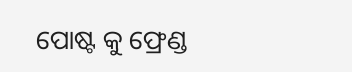ପୋଷ୍ଟ କୁ ଫ୍ରେଣ୍ଡ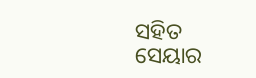ସହିତ ସେୟାର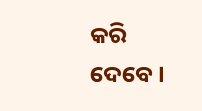କରି ଦେବେ ।